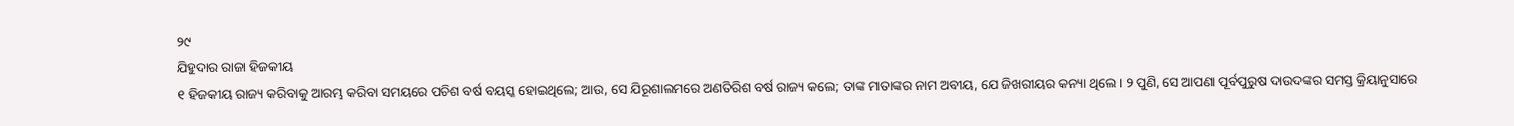୨୯
ଯିହୁଦାର ରାଜା ହିଜକୀୟ
୧ ହିଜକୀୟ ରାଜ୍ୟ କରିବାକୁ ଆରମ୍ଭ କରିବା ସମୟରେ ପଚିଶ ବର୍ଷ ବୟସ୍କ ହୋଇଥିଲେ; ଆଉ, ସେ ଯିରୂଶାଲମରେ ଅଣତିରିଶ ବର୍ଷ ରାଜ୍ୟ କଲେ; ତାଙ୍କ ମାତାଙ୍କର ନାମ ଅବୀୟ, ଯେ ଜିଖରୀୟର କନ୍ୟା ଥିଲେ। ୨ ପୁଣି, ସେ ଆପଣା ପୂର୍ବପୁରୁଷ ଦାଉଦଙ୍କର ସମସ୍ତ କ୍ରିୟାନୁସାରେ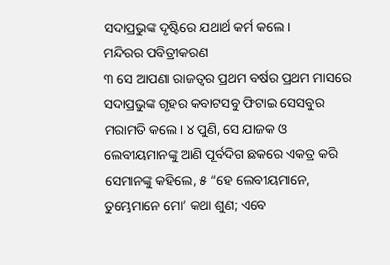ସଦାପ୍ରଭୁଙ୍କ ଦୃଷ୍ଟିରେ ଯଥାର୍ଥ କର୍ମ କଲେ।
ମନ୍ଦିରର ପବିତ୍ରୀକରଣ
୩ ସେ ଆପଣା ରାଜତ୍ଵର ପ୍ରଥମ ବର୍ଷର ପ୍ରଥମ ମାସରେ ସଦାପ୍ରଭୁଙ୍କ ଗୃହର କବାଟସବୁ ଫିଟାଇ ସେସବୁର ମରାମତି କଲେ। ୪ ପୁଣି, ସେ ଯାଜକ ଓ ଲେବୀୟମାନଙ୍କୁ ଆଣି ପୂର୍ବଦିଗ ଛକରେ ଏକତ୍ର କରି ସେମାନଙ୍କୁ କହିଲେ, ୫ “ହେ ଲେବୀୟମାନେ, ତୁମ୍ଭେମାନେ ମୋ’ କଥା ଶୁଣ; ଏବେ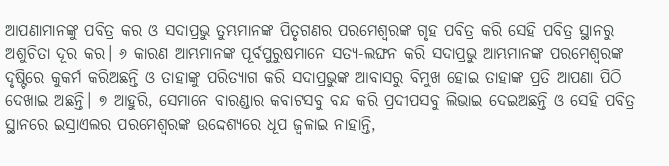ଆପଣାମାନଙ୍କୁ ପବିତ୍ର କର ଓ ସଦାପ୍ରଭୁ ତୁମ୍ଭମାନଙ୍କ ପିତୃଗଣର ପରମେଶ୍ୱରଙ୍କ ଗୃହ ପବିତ୍ର କରି ସେହି ପବିତ୍ର ସ୍ଥାନରୁ ଅଶୁଚିତା ଦୂର କର। ୬ କାରଣ ଆମ୍ଭମାନଙ୍କ ପୂର୍ବପୁରୁଷମାନେ ସତ୍ୟ-ଲଙ୍ଘନ କରି ସଦାପ୍ରଭୁ ଆମ୍ଭମାନଙ୍କ ପରମେଶ୍ୱରଙ୍କ ଦୃଷ୍ଟିରେ କୁକର୍ମ କରିଅଛନ୍ତି ଓ ତାହାଙ୍କୁ ପରିତ୍ୟାଗ କରି ସଦାପ୍ରଭୁଙ୍କ ଆବାସରୁ ବିମୁଖ ହୋଇ ତାହାଙ୍କ ପ୍ରତି ଆପଣା ପିଠି ଦେଖାଇ ଅଛନ୍ତି। ୭ ଆହୁରି, ସେମାନେ ବାରଣ୍ଡାର କବାଟସବୁ ବନ୍ଦ କରି ପ୍ରଦୀପସବୁ ଲିଭାଇ ଦେଇଅଛନ୍ତି ଓ ସେହି ପବିତ୍ର ସ୍ଥାନରେ ଇସ୍ରାଏଲର ପରମେଶ୍ୱରଙ୍କ ଉଦ୍ଦେଶ୍ୟରେ ଧୂପ ଜ୍ୱଳାଇ ନାହାନ୍ତି,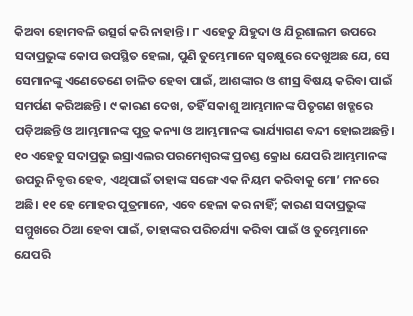କିଅବା ହୋମବଳି ଉତ୍ସର୍ଗ କରି ନାହାନ୍ତି। ୮ ଏହେତୁ ଯିହୁଦା ଓ ଯିରୂଶାଲମ ଉପରେ ସଦାପ୍ରଭୁଙ୍କ କୋପ ଉପସ୍ଥିତ ହେଲା, ପୁଣି ତୁମ୍ଭେମାନେ ସ୍ୱଚକ୍ଷୁରେ ଦେଖୁଅଛ ଯେ, ସେ ସେମାନଙ୍କୁ ଏଣେତେଣେ ଚାଳିତ ହେବା ପାଇଁ, ଆଶଙ୍କାର ଓ ଶୀସ୍ର ବିଷୟ କରିବା ପାଇଁ ସମର୍ପଣ କରିଅଛନ୍ତି। ୯ କାରଣ ଦେଖ, ତହିଁ ସକାଶୁ ଆମ୍ଭମାନଙ୍କ ପିତୃଗଣ ଖଡ୍ଗରେ ପଡ଼ିଅଛନ୍ତି ଓ ଆମ୍ଭମାନଙ୍କ ପୁତ୍ର କନ୍ୟା ଓ ଆମ୍ଭମାନଙ୍କ ଭାର୍ଯ୍ୟାଗଣ ବନ୍ଦୀ ହୋଇଅଛନ୍ତି। ୧୦ ଏହେତୁ ସଦାପ୍ରଭୁ ଇସ୍ରାଏଲର ପରମେଶ୍ୱରଙ୍କ ପ୍ରଚଣ୍ଡ କ୍ରୋଧ ଯେପରି ଆମ୍ଭମାନଙ୍କ ଉପରୁ ନିବୃତ୍ତ ହେବ, ଏଥିପାଇଁ ତାହାଙ୍କ ସଙ୍ଗେ ଏକ ନିୟମ କରିବାକୁ ମୋ’ ମନରେ ଅଛି। ୧୧ ହେ ମୋହର ପୁତ୍ରମାନେ, ଏବେ ହେଳା କର ନାହିଁ; କାରଣ ସଦାପ୍ରଭୁଙ୍କ ସମ୍ମୁଖରେ ଠିଆ ହେବା ପାଇଁ, ତାହାଙ୍କର ପରିଚର୍ଯ୍ୟା କରିବା ପାଇଁ ଓ ତୁମ୍ଭେମାନେ ଯେପରି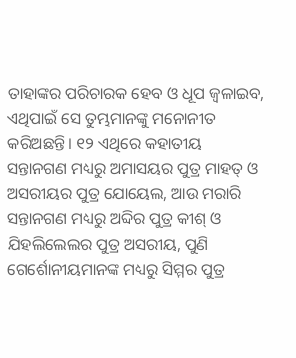ତାହାଙ୍କର ପରିଚାରକ ହେବ ଓ ଧୂପ ଜ୍ୱଳାଇବ, ଏଥିପାଇଁ ସେ ତୁମ୍ଭମାନଙ୍କୁ ମନୋନୀତ କରିଅଛନ୍ତି। ୧୨ ଏଥିରେ କହାତୀୟ ସନ୍ତାନଗଣ ମଧ୍ୟରୁ ଅମାସୟର ପୁତ୍ର ମାହତ୍ ଓ ଅସରୀୟର ପୁତ୍ର ଯୋୟେଲ, ଆଉ ମରାରି ସନ୍ତାନଗଣ ମଧ୍ୟରୁ ଅବ୍ଦିର ପୁତ୍ର କୀଶ୍ ଓ ଯିହଲିଲେଲର ପୁତ୍ର ଅସରୀୟ, ପୁଣି ଗେର୍ଶୋନୀୟମାନଙ୍କ ମଧ୍ୟରୁ ସିମ୍ମର ପୁତ୍ର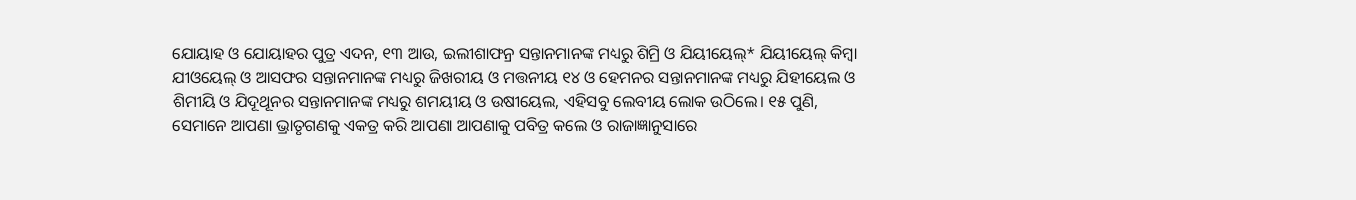ଯୋୟାହ ଓ ଯୋୟାହର ପୁତ୍ର ଏଦନ, ୧୩ ଆଉ, ଇଲୀଶାଫନ୍ର ସନ୍ତାନମାନଙ୍କ ମଧ୍ୟରୁ ଶିମ୍ରି ଓ ଯିୟୀୟେଲ୍* ଯିୟୀୟେଲ୍ କିମ୍ବା ଯୀଓୟେଲ୍ ଓ ଆସଫର ସନ୍ତାନମାନଙ୍କ ମଧ୍ୟରୁ ଜିଖରୀୟ ଓ ମତ୍ତନୀୟ ୧୪ ଓ ହେମନର ସନ୍ତାନମାନଙ୍କ ମଧ୍ୟରୁ ଯିହୀୟେଲ ଓ ଶିମୀୟି ଓ ଯିଦୂଥୂନର ସନ୍ତାନମାନଙ୍କ ମଧ୍ୟରୁ ଶମୟୀୟ ଓ ଉଷୀୟେଲ, ଏହିସବୁ ଲେବୀୟ ଲୋକ ଉଠିଲେ। ୧୫ ପୁଣି, ସେମାନେ ଆପଣା ଭ୍ରାତୃଗଣକୁ ଏକତ୍ର କରି ଆପଣା ଆପଣାକୁ ପବିତ୍ର କଲେ ଓ ରାଜାଜ୍ଞାନୁସାରେ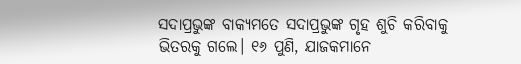ସଦାପ୍ରଭୁଙ୍କ ବାକ୍ୟମତେ ସଦାପ୍ରଭୁଙ୍କ ଗୃହ ଶୁଚି କରିବାକୁ ଭିତରକୁ ଗଲେ। ୧୬ ପୁଣି, ଯାଜକମାନେ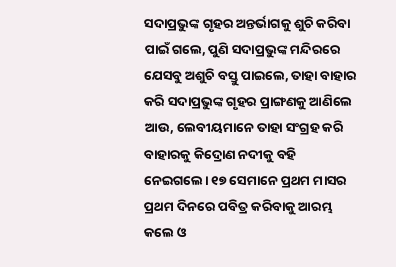ସଦାପ୍ରଭୁଙ୍କ ଗୃହର ଅନ୍ତର୍ଭାଗକୁ ଶୁଚି କରିବା ପାଇଁ ଗଲେ, ପୁଣି ସଦାପ୍ରଭୁଙ୍କ ମନ୍ଦିରରେ ଯେସବୁ ଅଶୁଚି ବସ୍ତୁ ପାଇଲେ, ତାହା ବାହାର କରି ସଦାପ୍ରଭୁଙ୍କ ଗୃହର ପ୍ରାଙ୍ଗଣକୁ ଆଣିଲେ ଆଉ, ଲେବୀୟମାନେ ତାହା ସଂଗ୍ରହ କରି ବାହାରକୁ କିଦ୍ରୋଣ ନଦୀକୁ ବହି ନେଇଗଲେ। ୧୭ ସେମାନେ ପ୍ରଥମ ମାସର ପ୍ରଥମ ଦିନରେ ପବିତ୍ର କରିବାକୁ ଆରମ୍ଭ କଲେ ଓ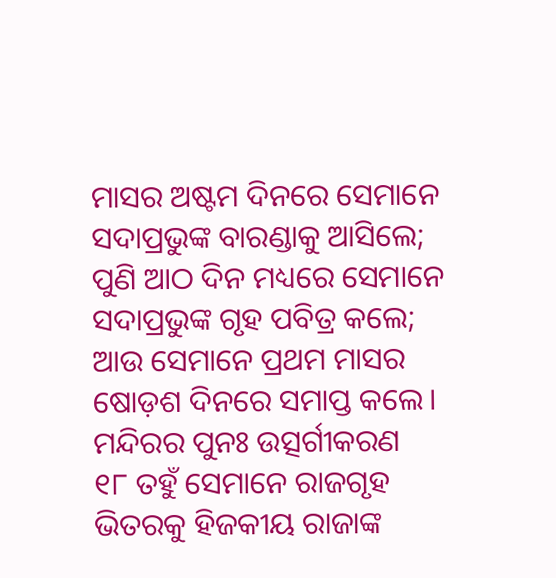ମାସର ଅଷ୍ଟମ ଦିନରେ ସେମାନେ ସଦାପ୍ରଭୁଙ୍କ ବାରଣ୍ଡାକୁ ଆସିଲେ; ପୁଣି ଆଠ ଦିନ ମଧ୍ୟରେ ସେମାନେ ସଦାପ୍ରଭୁଙ୍କ ଗୃହ ପବିତ୍ର କଲେ; ଆଉ ସେମାନେ ପ୍ରଥମ ମାସର ଷୋଡ଼ଶ ଦିନରେ ସମାପ୍ତ କଲେ।
ମନ୍ଦିରର ପୁନଃ ଉତ୍ସର୍ଗୀକରଣ
୧୮ ତହୁଁ ସେମାନେ ରାଜଗୃହ ଭିତରକୁ ହିଜକୀୟ ରାଜାଙ୍କ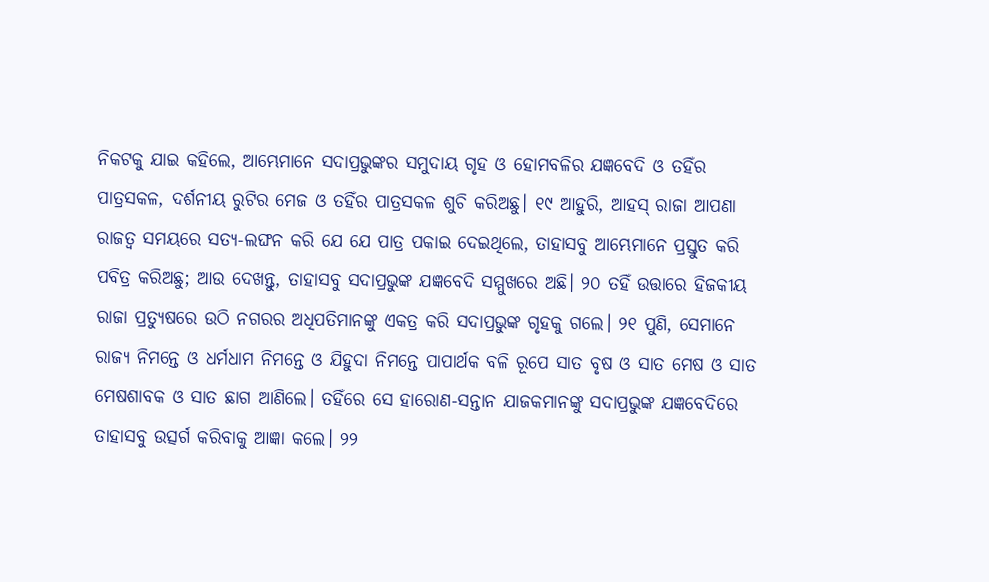ନିକଟକୁ ଯାଇ କହିଲେ, ଆମ୍ଭେମାନେ ସଦାପ୍ରଭୁଙ୍କର ସମୁଦାୟ ଗୃହ ଓ ହୋମବଳିର ଯଜ୍ଞବେଦି ଓ ତହିଁର ପାତ୍ରସକଳ, ଦର୍ଶନୀୟ ରୁଟିର ମେଜ ଓ ତହିଁର ପାତ୍ରସକଳ ଶୁଚି କରିଅଛୁ। ୧୯ ଆହୁରି, ଆହସ୍ ରାଜା ଆପଣା ରାଜତ୍ୱ ସମୟରେ ସତ୍ୟ-ଲଙ୍ଘନ କରି ଯେ ଯେ ପାତ୍ର ପକାଇ ଦେଇଥିଲେ, ତାହାସବୁ ଆମ୍ଭେମାନେ ପ୍ରସ୍ତୁତ କରି ପବିତ୍ର କରିଅଛୁ; ଆଉ ଦେଖନ୍ତୁ, ତାହାସବୁ ସଦାପ୍ରଭୁଙ୍କ ଯଜ୍ଞବେଦି ସମ୍ମୁଖରେ ଅଛି। ୨୦ ତହିଁ ଉତ୍ତାରେ ହିଜକୀୟ ରାଜା ପ୍ରତ୍ୟୁଷରେ ଉଠି ନଗରର ଅଧିପତିମାନଙ୍କୁ ଏକତ୍ର କରି ସଦାପ୍ରଭୁଙ୍କ ଗୃହକୁ ଗଲେ। ୨୧ ପୁଣି, ସେମାନେ ରାଜ୍ୟ ନିମନ୍ତେ ଓ ଧର୍ମଧାମ ନିମନ୍ତେ ଓ ଯିହୁଦା ନିମନ୍ତେ ପାପାର୍ଥକ ବଳି ରୂପେ ସାତ ବୃଷ ଓ ସାତ ମେଷ ଓ ସାତ ମେଷଶାବକ ଓ ସାତ ଛାଗ ଆଣିଲେ। ତହିଁରେ ସେ ହାରୋଣ-ସନ୍ତାନ ଯାଜକମାନଙ୍କୁ ସଦାପ୍ରଭୁଙ୍କ ଯଜ୍ଞବେଦିରେ ତାହାସବୁ ଉତ୍ସର୍ଗ କରିବାକୁ ଆଜ୍ଞା କଲେ। ୨୨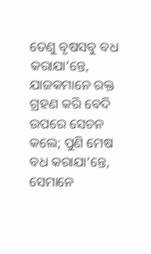ତେଣୁ ବୃଷସବୁ ବଧ କରାଯା’ନ୍ତେ, ଯାଜକମାନେ ରକ୍ତ ଗ୍ରହଣ କରି ବେଦି ଉପରେ ସେଚନ କଲେ; ପୁଣି ମେଷ ବଧ କରାଯା’ନ୍ତେ, ସେମାନେ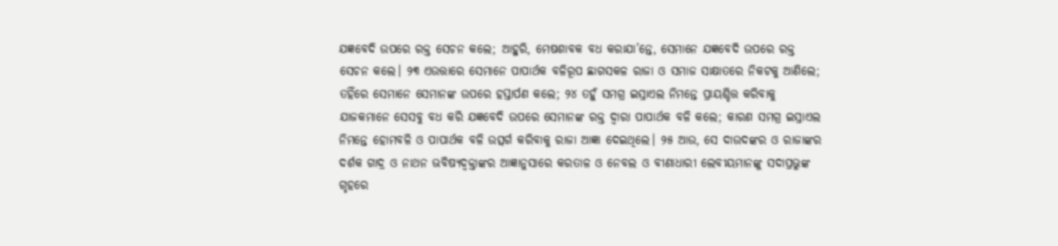ଯଜ୍ଞବେଦି ଉପରେ ରକ୍ତ ସେଚନ କଲେ; ଆହୁରି, ମେଷଶାବକ ବଧ କରାଯା’ନ୍ତେ, ସେମାନେ ଯଜ୍ଞବେଦି ଉପରେ ରକ୍ତ ସେଚନ କଲେ। ୨୩ ଏଉତ୍ତାରେ ସେମାନେ ପାପାର୍ଥକ ବଳିରୂପ ଛାଗସକଳ ରାଜା ଓ ସମାଜ ସାକ୍ଷାତରେ ନିକଟକୁ ଆଣିଲେ; ତହିଁରେ ସେମାନେ ସେମାନଙ୍କ ଉପରେ ହସ୍ତାର୍ପଣ କଲେ; ୨୪ ତହୁଁ ସମଗ୍ର ଇସ୍ରାଏଲ ନିମନ୍ତେ ପ୍ରାୟଶ୍ଚିତ୍ତ କରିବାକୁ ଯାଜକମାନେ ସେସବୁ ବଧ କରି ଯଜ୍ଞବେଦି ଉପରେ ସେମାନଙ୍କ ରକ୍ତ ଦ୍ୱାରା ପାପାର୍ଥକ ବଳି କଲେ; କାରଣ ସମଗ୍ର ଇସ୍ରାଏଲ ନିମନ୍ତେ ହୋମବଳି ଓ ପାପାର୍ଥକ ବଳି ଉତ୍ସର୍ଗ କରିବାକୁ ରାଜା ଆଜ୍ଞା ଦେଇଥିଲେ। ୨୫ ଆଉ, ସେ ଦାଉଦଙ୍କର ଓ ରାଜାଙ୍କର ଦର୍ଶକ ଗାଦ୍ର ଓ ନାଥନ ଭବିଷ୍ୟଦ୍ବକ୍ତାଙ୍କର ଆଜ୍ଞାନୁସାରେ କରତାଳ ଓ ନେବଲ ଓ ବୀଣାଧାରୀ ଲେବୀୟମାନଙ୍କୁ ସଦାପ୍ରଭୁଙ୍କ ଗୃହରେ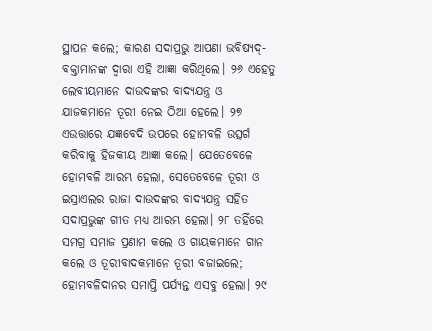ସ୍ଥାପନ କଲେ; କାରଣ ସଦାପ୍ରଭୁ ଆପଣା ଭବିଷ୍ୟଦ୍-ବକ୍ତାମାନଙ୍କ ଦ୍ୱାରା ଏହି ଆଜ୍ଞା କରିଥିଲେ। ୨୬ ଏହେତୁ ଲେବୀୟମାନେ ଦାଉଦଙ୍କର ବାଦ୍ୟଯନ୍ତ୍ର ଓ ଯାଜକମାନେ ତୂରୀ ନେଇ ଠିଆ ହେଲେ। ୨୭ ଏଉତ୍ତାରେ ଯଜ୍ଞବେଦି ଉପରେ ହୋମବଳି ଉତ୍ସର୍ଗ କରିବାକୁ ହିଜକୀୟ ଆଜ୍ଞା କଲେ। ଯେତେବେଳେ ହୋମବଳି ଆରମ୍ଭ ହେଲା, ସେତେବେଳେ ତୂରୀ ଓ ଇସ୍ରାଏଲର ରାଜା ଦାଉଦଙ୍କର ବାଦ୍ୟଯନ୍ତ୍ର ସହିତ ସଦାପ୍ରଭୁଙ୍କ ଗୀତ ମଧ୍ୟ ଆରମ୍ଭ ହେଲା। ୨୮ ତହିଁରେ ସମଗ୍ର ସମାଜ ପ୍ରଣାମ କଲେ ଓ ଗାୟକମାନେ ଗାନ କଲେ ଓ ତୂରୀବାଦକମାନେ ତୂରୀ ବଜାଇଲେ; ହୋମବଳିଦାନର ସମାପ୍ତି ପର୍ଯ୍ୟନ୍ତ ଏସବୁ ହେଲା। ୨୯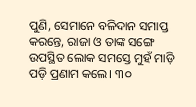ପୁଣି, ସେମାନେ ବଳିଦାନ ସମାପ୍ତ କରନ୍ତେ, ରାଜା ଓ ତାଙ୍କ ସଙ୍ଗେ ଉପସ୍ଥିତ ଲୋକ ସମସ୍ତେ ମୁହଁ ମାଡ଼ି ପଡ଼ି ପ୍ରଣାମ କଲେ। ୩୦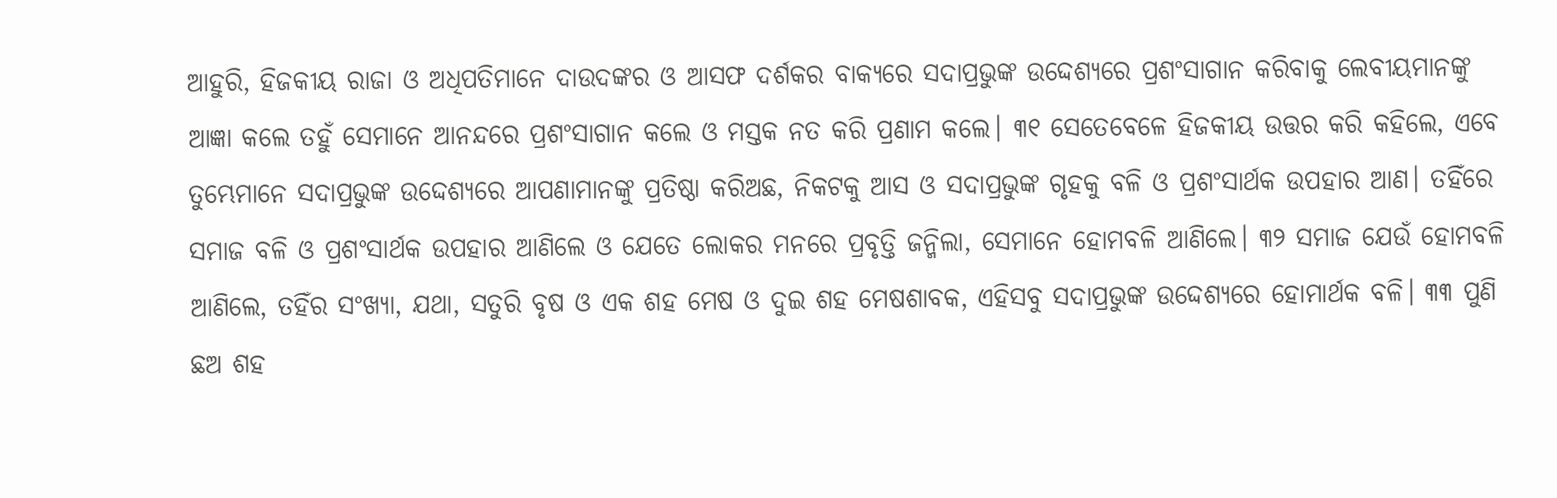ଆହୁରି, ହିଜକୀୟ ରାଜା ଓ ଅଧିପତିମାନେ ଦାଉଦଙ୍କର ଓ ଆସଫ ଦର୍ଶକର ବାକ୍ୟରେ ସଦାପ୍ରଭୁଙ୍କ ଉଦ୍ଦେଶ୍ୟରେ ପ୍ରଶଂସାଗାନ କରିବାକୁ ଲେବୀୟମାନଙ୍କୁ ଆଜ୍ଞା କଲେ ତହୁଁ ସେମାନେ ଆନନ୍ଦରେ ପ୍ରଶଂସାଗାନ କଲେ ଓ ମସ୍ତକ ନତ କରି ପ୍ରଣାମ କଲେ। ୩୧ ସେତେବେଳେ ହିଜକୀୟ ଉତ୍ତର କରି କହିଲେ, ଏବେ ତୁମ୍ଭେମାନେ ସଦାପ୍ରଭୁଙ୍କ ଉଦ୍ଦେଶ୍ୟରେ ଆପଣାମାନଙ୍କୁ ପ୍ରତିଷ୍ଠା କରିଅଛ, ନିକଟକୁ ଆସ ଓ ସଦାପ୍ରଭୁଙ୍କ ଗୃହକୁ ବଳି ଓ ପ୍ରଶଂସାର୍ଥକ ଉପହାର ଆଣ। ତହିଁରେ ସମାଜ ବଳି ଓ ପ୍ରଶଂସାର୍ଥକ ଉପହାର ଆଣିଲେ ଓ ଯେତେ ଲୋକର ମନରେ ପ୍ରବୃତ୍ତି ଜନ୍ମିଲା, ସେମାନେ ହୋମବଳି ଆଣିଲେ। ୩୨ ସମାଜ ଯେଉଁ ହୋମବଳି ଆଣିଲେ, ତହିଁର ସଂଖ୍ୟା, ଯଥା, ସତୁରି ବୃଷ ଓ ଏକ ଶହ ମେଷ ଓ ଦୁଇ ଶହ ମେଷଶାବକ, ଏହିସବୁ ସଦାପ୍ରଭୁଙ୍କ ଉଦ୍ଦେଶ୍ୟରେ ହୋମାର୍ଥକ ବଳି। ୩୩ ପୁଣି ଛଅ ଶହ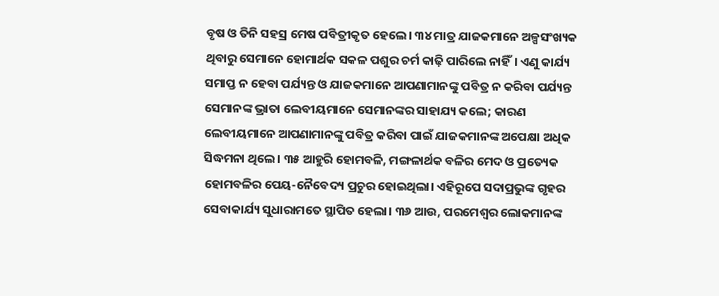ବୃଷ ଓ ତିନି ସହସ୍ର ମେଷ ପବିତ୍ରୀକୃତ ହେଲେ। ୩୪ ମାତ୍ର ଯାଜକମାନେ ଅଳ୍ପସଂଖ୍ୟକ ଥିବାରୁ ସେମାନେ ହୋମାର୍ଥକ ସକଳ ପଶୁର ଚର୍ମ କାଢ଼ି ପାରିଲେ ନାହିଁ। ଏଣୁ କାର୍ଯ୍ୟ ସମାପ୍ତ ନ ହେବା ପର୍ଯ୍ୟନ୍ତ ଓ ଯାଜକମାନେ ଆପଣାମାନଙ୍କୁ ପବିତ୍ର ନ କରିବା ପର୍ଯ୍ୟନ୍ତ ସେମାନଙ୍କ ଭ୍ରାତା ଲେବୀୟମାନେ ସେମାନଙ୍କର ସାହାଯ୍ୟ କଲେ; କାରଣ ଲେବୀୟମାନେ ଆପଣାମାନଙ୍କୁ ପବିତ୍ର କରିବା ପାଇଁ ଯାଜକମାନଙ୍କ ଅପେକ୍ଷା ଅଧିକ ସିଦ୍ଧମନା ଥିଲେ। ୩୫ ଆହୁରି ହୋମବଳି, ମଙ୍ଗଳାର୍ଥକ ବଳିର ମେଦ ଓ ପ୍ରତ୍ୟେକ ହୋମବଳିର ପେୟ-ନୈବେଦ୍ୟ ପ୍ରଚୁର ହୋଇଥିଲା। ଏହିରୂପେ ସଦାପ୍ରଭୁଙ୍କ ଗୃହର ସେବାକାର୍ଯ୍ୟ ସୁଧାରାମତେ ସ୍ଥାପିତ ହେଲା। ୩୬ ଆଉ, ପରମେଶ୍ୱର ଲୋକମାନଙ୍କ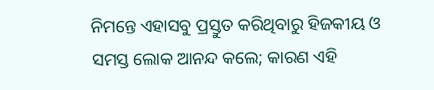ନିମନ୍ତେ ଏହାସବୁ ପ୍ରସ୍ତୁତ କରିଥିବାରୁ ହିଜକୀୟ ଓ ସମସ୍ତ ଲୋକ ଆନନ୍ଦ କଲେ; କାରଣ ଏହି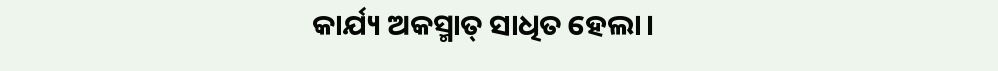କାର୍ଯ୍ୟ ଅକସ୍ମାତ୍ ସାଧିତ ହେଲା।